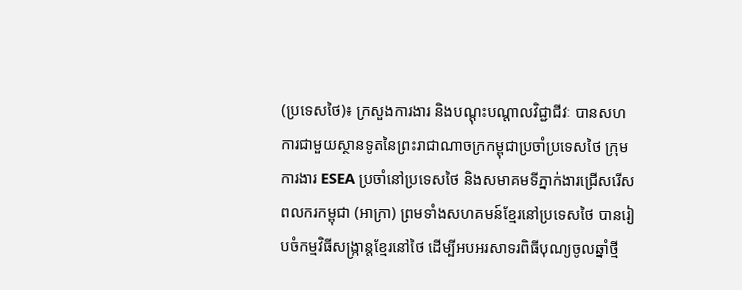(ប្រទេសថៃ)៖ ក្រសួងការងារ និងបណ្តុះបណ្តាលវិជ្ជាជីវៈ បានសហការជាមួយស្ថានទូតនៃព្រះរាជាណាចក្រកម្ពុជាប្រចាំប្រទេសថៃ ក្រុមការងារ ESEA ប្រចាំនៅប្រទេសថៃ និងសមាគមទីភ្នាក់ងារជ្រើសរើសពលករកម្ពុជា (អាក្រា) ព្រមទាំងសហគមន៍ខ្មែរនៅប្រទេសថៃ បានរៀបចំកម្មវិធីសង្រ្កាន្តខ្មែរនៅថៃ ដើម្បីអបអរសាទរពិធីបុណ្យចូលឆ្នាំថ្មី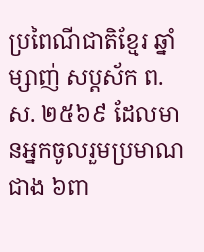ប្រពៃណីជាតិខ្មែរ ឆ្នាំម្សាញ់ សប្តស័ក ព.ស. ២៥៦៩ ដែលមានអ្នកចូលរួមប្រមាណជាង ៦ពា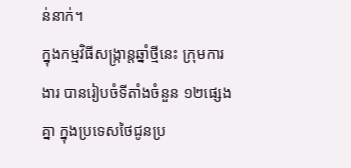ន់នាក់។
ក្នុងកម្មវិធីសង្រ្កាន្តឆ្នាំថ្មីនេះ ក្រុមការងារ បានរៀបចំទីតាំងចំនួន ១២ផ្សេងគ្នា ក្នុងប្រទេសថៃជូនប្រ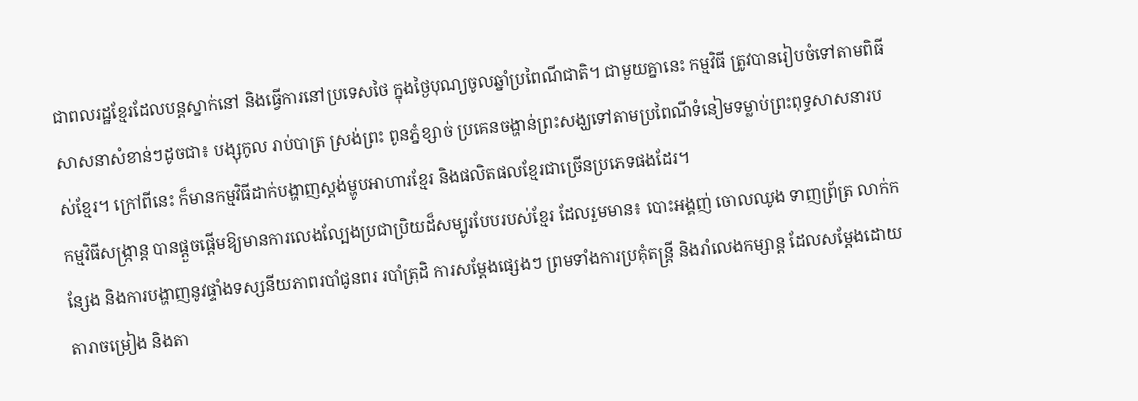ជាពលរដ្ឋខ្មែរដែលបន្តស្នាក់នៅ និងធ្វើការនៅប្រទេសថៃ ក្នុងថ្ងៃបុណ្យចូលឆ្នាំប្រពៃណីជាតិ។ ជាមួយគ្នានេះ កម្មវិធី ត្រូវបានរៀបចំទៅតាមពិធីសាសនាសំខាន់ៗដូចជា៖ បង្សុកូល រាប់បាត្រ ស្រង់ព្រះ ពូនភ្នំខ្សាច់ ប្រគេនចង្ហាន់ព្រះសង្ឃទៅតាមប្រពៃណីទំនៀមទម្លាប់ព្រះពុទ្ធសាសនារបស់ខ្មែរ។ ក្រៅពីនេះ ក៏មានកម្មវិធីដាក់បង្ហាញស្តង់ម្ហូបអាហារខ្មែរ និងផលិតផលខ្មែរជាច្រើនប្រភេទផងដែរ។
កម្មវិធីសង្រ្កាន្ត បានផ្ដួចផ្ដើមឱ្យមានការលេងល្បែងប្រជាប្រិយដ៏សម្បូរបែបរបស់ខ្មែរ ដែលរួមមាន៖ បោះអង្គញ់ ចោលឈូង ទាញព្រ័ត្រ លាក់កន្សែង និងការបង្ហាញនូវផ្ទាំងទស្សនីយភាពរបាំជូនពរ របាំត្រុដិ ការសម្តែងផ្សេងៗ ព្រមទាំងការប្រគុំតន្ត្រី និងរាំលេងកម្សាន្ត ដែលសម្តែងដោយតារាចម្រៀង និងតា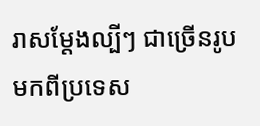រាសម្តែងល្បីៗ ជាច្រើនរូបមកពីប្រទេស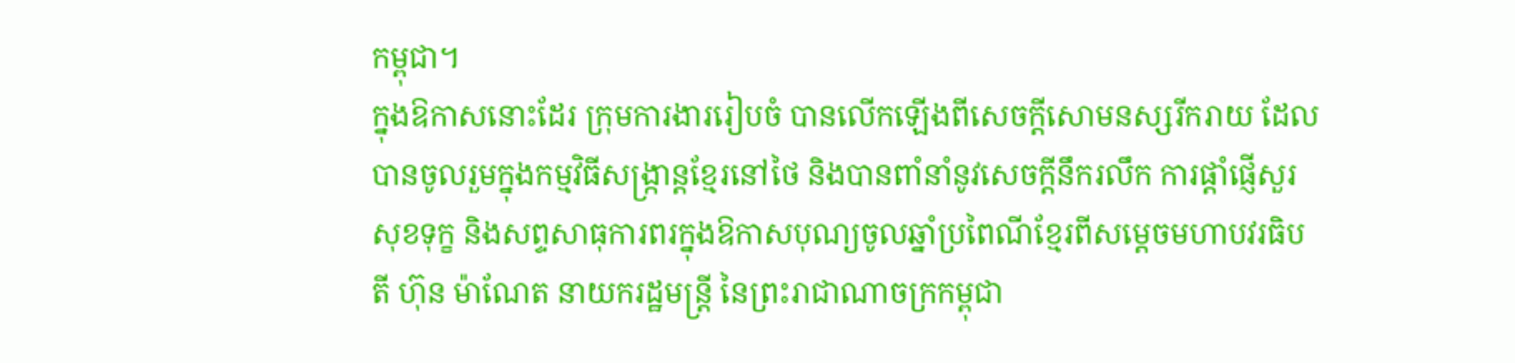កម្ពុជា។
ក្នុងឱកាសនោះដែរ ក្រុមការងាររៀបចំ បានលើកឡើងពីសេចក្តីសោមនស្សរីករាយ ដែលបានចូលរួមក្នុងកម្មវិធីសង្រ្កាន្តខ្មែរនៅថៃ និងបានពាំនាំនូវសេចក្ដីនឹករលឹក ការផ្ដាំផ្ញើសួរសុខទុក្ខ និងសព្ទសាធុការពរក្នុងឱកាសបុណ្យចូលឆ្នាំប្រពៃណីខ្មែរពីសម្ដេចមហាបវរធិបតី ហ៊ុន ម៉ាណែត នាយករដ្ឋមន្ត្រី នៃព្រះរាជាណាចក្រកម្ពុជា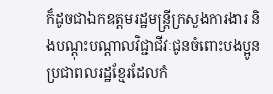ក៏ដូចជាឯកឧត្តមរដ្ឋមន្ត្រីក្រសួងការងារ និងបណ្តុះបណ្តាលវិជ្ជាជីវៈជូនចំពោះបងប្អូនប្រជាពលរដ្ឋខ្មែរដែលកំ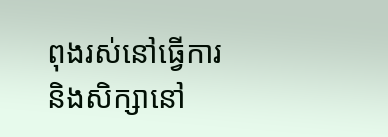ពុងរស់នៅធ្វើការ និងសិក្សានៅ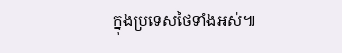ក្នុងប្រទេសថៃទាំងអស់៕